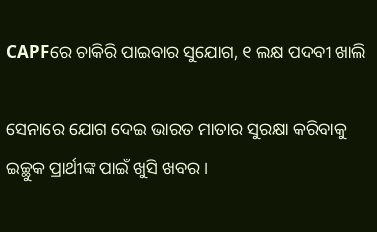CAPFରେ ଚାକିରି ପାଇବାର ସୁଯୋଗ, ୧ ଲକ୍ଷ ପଦବୀ ଖାଲି

ସେନାରେ ଯୋଗ ଦେଇ ଭାରତ ମାତାର ସୁରକ୍ଷା କରିବାକୁ ଇଚ୍ଛୁକ ପ୍ରାର୍ଥୀଙ୍କ ପାଇଁ ଖୁସି ଖବର ।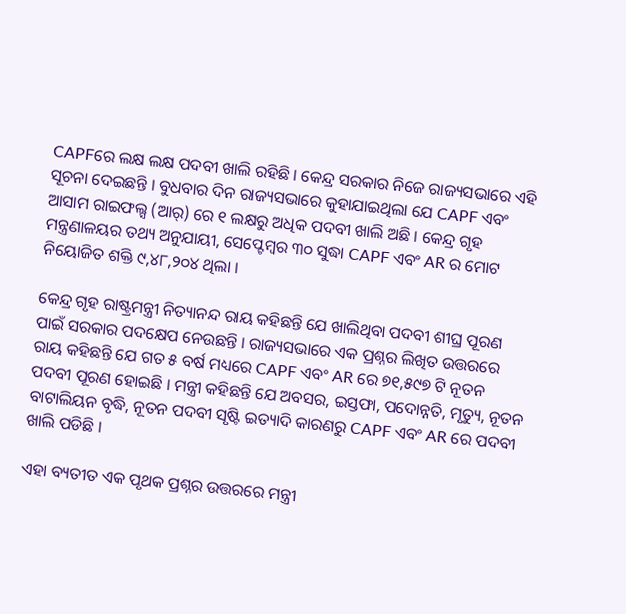CAPFରେ ଲକ୍ଷ ଲକ୍ଷ ପଦବୀ ଖାଲି ରହିଛି । କେନ୍ଦ୍ର ସରକାର ନିଜେ ରାଜ୍ୟସଭାରେ ଏହି ସୂଚନା ଦେଇଛନ୍ତି । ବୁଧବାର ଦିନ ରାଜ୍ୟସଭାରେ କୁହାଯାଇଥିଲା ଯେ CAPF ଏବଂ ଆସାମ ରାଇଫଲ୍ସ (ଆର୍) ରେ ୧ ଲକ୍ଷରୁ ଅଧିକ ପଦବୀ ଖାଲି ଅଛି । କେନ୍ଦ୍ର ଗୃହ ମନ୍ତ୍ରଣାଳୟର ତଥ୍ୟ ଅନୁଯାୟୀ, ସେପ୍ଟେମ୍ବର ୩୦ ସୁଦ୍ଧା CAPF ଏବଂ AR ର ମୋଟ ନିୟୋଜିତ ଶକ୍ତି ୯,୪୮,୨୦୪ ଥିଲା ।

କେନ୍ଦ୍ର ଗୃହ ରାଷ୍ଟ୍ରମନ୍ତ୍ରୀ ନିତ୍ୟାନନ୍ଦ ରାୟ କହିଛନ୍ତି ଯେ ଖାଲିଥିବା ପଦବୀ ଶୀଘ୍ର ପୂରଣ ପାଇଁ ସରକାର ପଦକ୍ଷେପ ନେଉଛନ୍ତି । ରାଜ୍ୟସଭାରେ ଏକ ପ୍ରଶ୍ନର ଲିଖିତ ଉତ୍ତରରେ ରାୟ କହିଛନ୍ତି ଯେ ଗତ ୫ ବର୍ଷ ମଧ୍ୟରେ CAPF ଏବଂ AR ରେ ୭୧,୫୯୭ ଟି ନୂତନ ପଦବୀ ପୂରଣ ହୋଇଛି । ମନ୍ତ୍ରୀ କହିଛନ୍ତି ଯେ ଅବସର, ଇସ୍ତଫା, ପଦୋନ୍ନତି, ମୃତ୍ୟୁ, ନୂତନ ବାଟାଲିୟନ ବୃଦ୍ଧି, ନୂତନ ପଦବୀ ସୃଷ୍ଟି ଇତ୍ୟାଦି କାରଣରୁ CAPF ଏବଂ AR ରେ ପଦବୀ ଖାଲି ପଡିଛି ।

ଏହା ବ୍ୟତୀତ ଏକ ପୃଥକ ପ୍ରଶ୍ନର ଉତ୍ତରରେ ମନ୍ତ୍ରୀ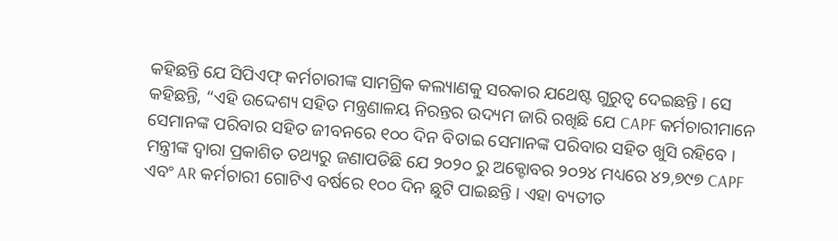କହିଛନ୍ତି ଯେ ସିପିଏଫ୍ କର୍ମଚାରୀଙ୍କ ସାମଗ୍ରିକ କଲ୍ୟାଣକୁ ସରକାର ଯଥେଷ୍ଟ ଗୁରୁତ୍ୱ ଦେଇଛନ୍ତି । ସେ କହିଛନ୍ତି, “ଏହି ଉଦ୍ଦେଶ୍ୟ ସହିତ ମନ୍ତ୍ରଣାଳୟ ନିରନ୍ତର ଉଦ୍ୟମ ଜାରି ରଖିଛି ଯେ CAPF କର୍ମଚାରୀମାନେ ସେମାନଙ୍କ ପରିବାର ସହିତ ଜୀବନରେ ୧୦୦ ଦିନ ବିତାଇ ସେମାନଙ୍କ ପରିବାର ସହିତ ଖୁସି ରହିବେ । ମନ୍ତ୍ରୀଙ୍କ ଦ୍ୱାରା ପ୍ରକାଶିତ ତଥ୍ୟରୁ ଜଣାପଡିଛି ଯେ ୨୦୨୦ ରୁ ଅକ୍ଟୋବର ୨୦୨୪ ମଧ୍ୟରେ ୪୨,୭୯୭ CAPF ଏବଂ AR କର୍ମଚାରୀ ଗୋଟିଏ ବର୍ଷରେ ୧୦୦ ଦିନ ଛୁଟି ପାଇଛନ୍ତି । ଏହା ବ୍ୟତୀତ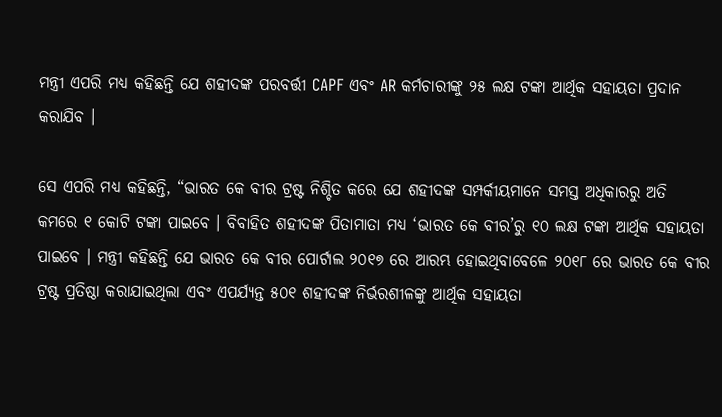ମନ୍ତ୍ରୀ ଏପରି ମଧ୍ୟ କହିଛନ୍ତି ଯେ ଶହୀଦଙ୍କ ପରବର୍ତ୍ତୀ CAPF ଏବଂ AR କର୍ମଚାରୀଙ୍କୁ ୨୫ ଲକ୍ଷ ଟଙ୍କା ଆର୍ଥିକ ସହାୟତା ପ୍ରଦାନ କରାଯିବ ।

ସେ ଏପରି ମଧ୍ୟ କହିଛନ୍ତି, “ଭାରତ କେ ବୀର ଟ୍ରଷ୍ଟ ନିଶ୍ଚିତ କରେ ଯେ ଶହୀଦଙ୍କ ସମ୍ପର୍କୀୟମାନେ ସମସ୍ତ ଅଧିକାରରୁ ଅତି କମରେ ୧ କୋଟି ଟଙ୍କା ପାଇବେ । ବିବାହିତ ଶହୀଦଙ୍କ ପିତାମାତା ମଧ୍ୟ ‘ଭାରତ କେ ବୀର’ରୁ ୧୦ ଲକ୍ଷ ଟଙ୍କା ଆର୍ଥିକ ସହାୟତା ପାଇବେ । ମନ୍ତ୍ରୀ କହିଛନ୍ତି ଯେ ଭାରତ କେ ବୀର ପୋର୍ଟାଲ ୨୦୧୭ ରେ ଆରମ୍ଭ ହୋଇଥିବାବେଳେ ୨୦୧୮ ରେ ଭାରତ କେ ବୀର ଟ୍ରଷ୍ଟ ପ୍ରତିଷ୍ଠା କରାଯାଇଥିଲା ଏବଂ ଏପର୍ଯ୍ୟନ୍ତ ୫୦୧ ଶହୀଦଙ୍କ ନିର୍ଭରଶୀଳଙ୍କୁ ଆର୍ଥିକ ସହାୟତା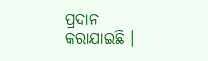ପ୍ରଦାନ କରାଯାଇଛି ।